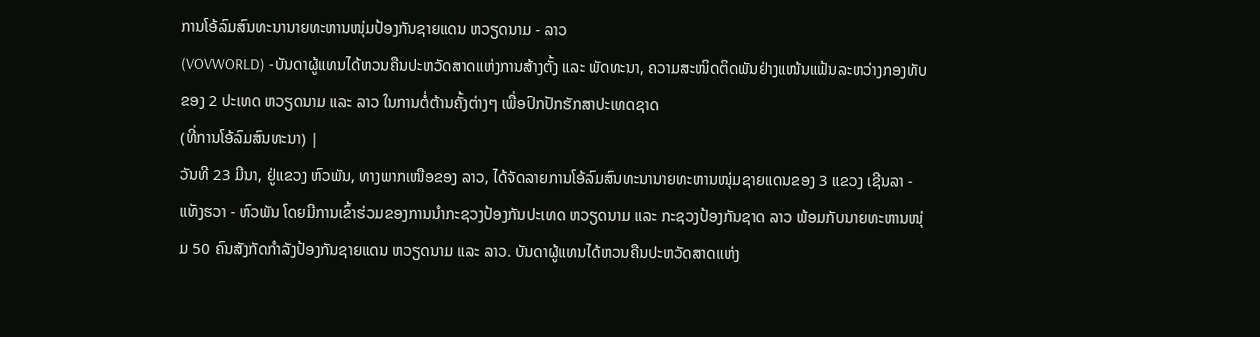ການໂອ້ລົມສົນທະນານາຍທະຫານໜຸ່ມປ້ອງກັນຊາຍແດນ ຫວຽດນາມ - ລາວ
(VOVWORLD) -ບັນດາຜູ້ແທນໄດ້ຫວນຄືນປະຫວັດສາດແຫ່ງການສ້າງຕັ້ງ ແລະ ພັດທະນາ, ຄວາມສະໜິດຕິດພັນຢ່າງແໜ້ນແຟ້ນລະຫວ່າງກອງທັບຂອງ 2 ປະເທດ ຫວຽດນາມ ແລະ ລາວ ໃນການຕໍ່ຕ້ານຄັ້ງຕ່າງໆ ເພື່ອປົກປັກຮັກສາປະເທດຊາດ
(ທີ່ການໂອ້ລົມສົນທະນາ) |
ວັນທີ 23 ມີນາ, ຢູ່ແຂວງ ຫົວພັນ, ທາງພາກເໜືອຂອງ ລາວ, ໄດ້ຈັດລາຍການໂອ້ລົມສົນທະນານາຍທະຫານໜຸ່ມຊາຍແດນຂອງ 3 ແຂວງ ເຊີນລາ - ແທັງຮວາ - ຫົວພັນ ໂດຍມີການເຂົ້າຮ່ວມຂອງການນຳກະຊວງປ້ອງກັນປະເທດ ຫວຽດນາມ ແລະ ກະຊວງປ້ອງກັນຊາດ ລາວ ພ້ອມກັບນາຍທະຫານໜຸ່ມ 50 ຄົນສັງກັດກຳລັງປ້ອງກັນຊາຍແດນ ຫວຽດນາມ ແລະ ລາວ. ບັນດາຜູ້ແທນໄດ້ຫວນຄືນປະຫວັດສາດແຫ່ງ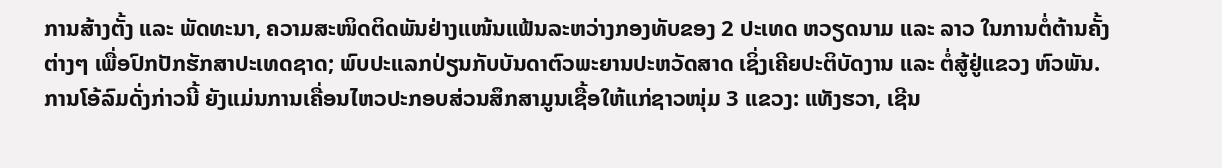ການສ້າງຕັ້ງ ແລະ ພັດທະນາ, ຄວາມສະໜິດຕິດພັນຢ່າງແໜ້ນແຟ້ນລະຫວ່າງກອງທັບຂອງ 2 ປະເທດ ຫວຽດນາມ ແລະ ລາວ ໃນການຕໍ່ຕ້ານຄັ້ງຕ່າງໆ ເພື່ອປົກປັກຮັກສາປະເທດຊາດ; ພົບປະແລກປ່ຽນກັບບັນດາຕົວພະຍານປະຫວັດສາດ ເຊິ່ງເຄີຍປະຕິບັດງານ ແລະ ຕໍ່ສູ້ຢູ່ແຂວງ ຫົວພັນ. ການໂອ້ລົມດັ່ງກ່າວນີ້ ຍັງແມ່ນການເຄື່ອນໄຫວປະກອບສ່ວນສຶກສາມູນເຊື້ອໃຫ້ແກ່ຊາວໜຸ່ມ 3 ແຂວງ: ແທັງຮວາ, ເຊີນ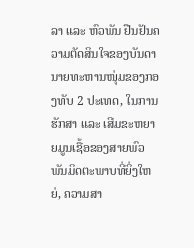ລາ ແລະ ຫົວພັນ ຢືນຢັນຄວາມຕັດສິນໃຈຂອງບັນດານາຍທະຫານໜຸ່ມຂອງກອງທັບ 2 ປະເທດ, ໃນການຮັກສາ ແລະ ເສີມຂະຫຍາຍມູນເຊື້ອຂອງສາຍພົວພັນມິດຕະພາບທີ່ຍິ່ງໃຫຍ່, ຄວາມສາ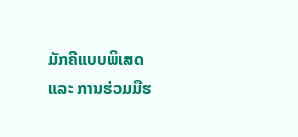ມັກຄີແບບພິເສດ ແລະ ການຮ່ວມມືຮ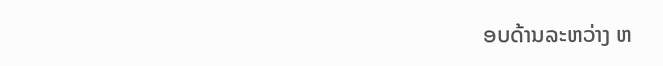ອບດ້ານລະຫວ່າງ ຫ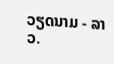ວຽດນາມ - ລາວ.